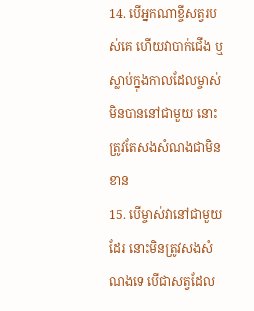14. បើអ្នកណាខ្ចីសត្វរបស់គេ ហើយវាបាក់ជើង ឬស្លាប់ក្នុងកាលដែលម្ចាស់មិនបាននៅជាមួយ នោះត្រូវតែសងសំណងជាមិនខាន
15. បើម្ចាស់វានៅជាមួយដែរ នោះមិនត្រូវសងសំណងទេ បើជាសត្វដែល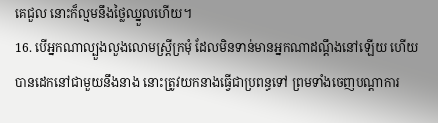គេជួល នោះក៏ល្មមនឹងថ្លៃឈ្នួលហើយ។
16. បើអ្នកណាល្បួងលួងលោមស្ត្រីក្រមុំ ដែលមិនទាន់មានអ្នកណាដណ្តឹងនៅឡើយ ហើយបានដេកនៅជាមួយនឹងនាង នោះត្រូវយកនាងធ្វើជាប្រពន្ធទៅ ព្រមទាំងចេញបណ្តាការ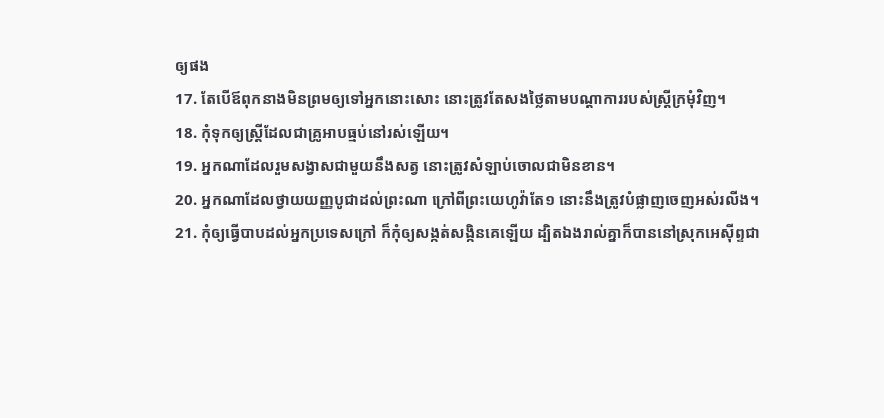ឲ្យផង
17. តែបើឪពុកនាងមិនព្រមឲ្យទៅអ្នកនោះសោះ នោះត្រូវតែសងថ្លៃតាមបណ្តាការរបស់ស្ត្រីក្រមុំវិញ។
18. កុំទុកឲ្យស្ត្រីដែលជាគ្រូអាបធ្មប់នៅរស់ឡើយ។
19. អ្នកណាដែលរួមសង្វាសជាមួយនឹងសត្វ នោះត្រូវសំឡាប់ចោលជាមិនខាន។
20. អ្នកណាដែលថ្វាយយញ្ញបូជាដល់ព្រះណា ក្រៅពីព្រះយេហូវ៉ាតែ១ នោះនឹងត្រូវបំផ្លាញចេញអស់រលីង។
21. កុំឲ្យធ្វើបាបដល់អ្នកប្រទេសក្រៅ ក៏កុំឲ្យសង្កត់សង្កិនគេឡើយ ដ្បិតឯងរាល់គ្នាក៏បាននៅស្រុកអេស៊ីព្ទជា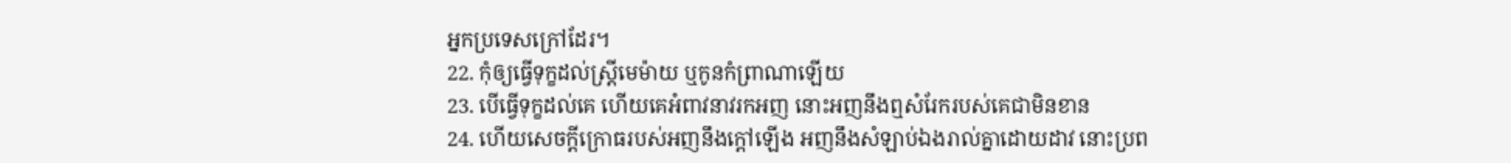អ្នកប្រទេសក្រៅដែរ។
22. កុំឲ្យធ្វើទុក្ខដល់ស្ត្រីមេម៉ាយ ឬកូនកំព្រាណាឡើយ
23. បើធ្វើទុក្ខដល់គេ ហើយគេអំពាវនាវរកអញ នោះអញនឹងឮសំរែករបស់គេជាមិនខាន
24. ហើយសេចក្ដីក្រោធរបស់អញនឹងក្តៅឡើង អញនឹងសំឡាប់ឯងរាល់គ្នាដោយដាវ នោះប្រព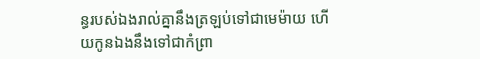ន្ធរបស់ឯងរាល់គ្នានឹងត្រឡប់ទៅជាមេម៉ាយ ហើយកូនឯងនឹងទៅជាកំព្រា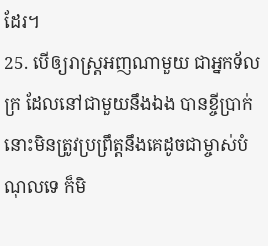ដែរ។
25. បើឲ្យរាស្ត្រអញណាមួយ ជាអ្នកទ័លក្រ ដែលនៅជាមួយនឹងឯង បានខ្ចីប្រាក់ នោះមិនត្រូវប្រព្រឹត្តនឹងគេដូចជាម្ចាស់បំណុលទេ ក៏មិ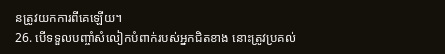នត្រូវយកការពីគេឡើយ។
26. បើទទួលបញ្ចាំសំលៀកបំពាក់របស់អ្នកជិតខាង នោះត្រូវប្រគល់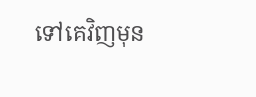ទៅគេវិញមុន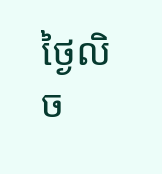ថ្ងៃលិច